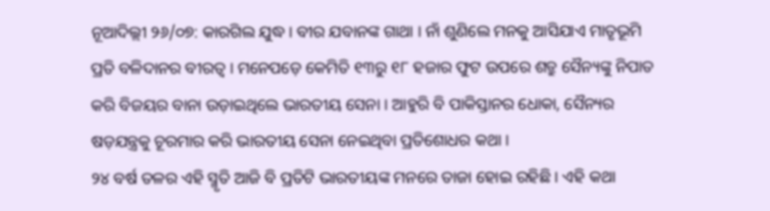ନୂଆଦିଲ୍ଲୀ ୨୬/୦୭: କାରଗିଲ ଯୁଦ୍ଧ । ବୀର ଯବାନଙ୍କ ଗାଥା । ନାଁ ଶୁଣିଲେ ମନକୁ ଆସିଯାଏ ମାତୃଭୂମି ପ୍ରତି ବଳିଦାନର ବୀରତ୍ୱ । ମନେପଡ଼େ କେମିତି ୧୩ରୁ ୧୮ ହଜାର ଫୁଟ ଉପରେ ଶତ୍ରୁ ସୈନ୍ୟଙ୍କୁ ନିପାତ କରି ବିଜୟର ବାନା ଉଡ଼ାଇଥିଲେ ଭାରତୀୟ ସେନା । ଆହୁରି ବି ପାକିସ୍ତାନର ଧୋକା, ସୈନ୍ୟର ଷଡ଼ଯନ୍ତ୍ରକୁ ଚୂରମାର କରି ଭାରତୀୟ ସେନା ନେଇଥିବା ପ୍ରତିଶୋଧର କଥା ।
୨୪ ବର୍ଷ ତଳର ଏହି ସ୍ମୃତି ଆଜି ବି ପ୍ରତିଟି ଭାରତୀୟଙ୍କ ମନରେ ତାଜା ହୋଇ ରହିଛି । ଏହି କଥା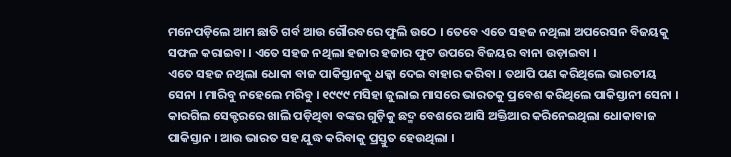ମନେପଡ଼ିଲେ ଆମ ଛାତି ଗର୍ବ ଆଉ ଗୌରବରେ ଫୁଲି ଉଠେ । ତେବେ ଏତେ ସହଜ ନଥିଲା ଅପରେସନ ବିଜୟକୁ ସଫଳ କରାଇବା । ଏତେ ସହଜ ନଥିଲା ହଜାର ହଜାର ଫୁଟ ଉପରେ ବିଜୟର ବାନା ଉଡ଼ାଇବା ।
ଏତେ ସହଜ ନଥିଲା ଧୋକା ବାଜ ପାକିସ୍ତାନକୁ ଧକ୍କା ଦେଇ ବାହାର କରିବା । ତଥାପି ପଣ କରିଥିଲେ ଭାରତୀୟ ସେନା । ମାରିବୁ ନହେଲେ ମରିବୁ । ୧୯୯୯ ମସିହା ଜୁଲାଇ ମାସରେ ଭାରତକୁ ପ୍ରବେଶ କରିଥିଲେ ପାକିସ୍ତାନୀ ସେନା । କାରଗିଲ ସେକ୍ଟରରେ ଖାଲି ପଡ଼ିଥିବା ବଙ୍କର ଗୁଡ଼ିକୁ ଛଦ୍ମ ବେଶରେ ଆସି ଅକ୍ତିଆର କରିନେଇଥିଲା ଧୋକାବାଜ ପାକିସ୍ତାନ । ଆଉ ଭାରତ ସହ ଯୁଦ୍ଧ କରିବାକୁ ପ୍ରସ୍ତୁତ ହେଉଥିଲା ।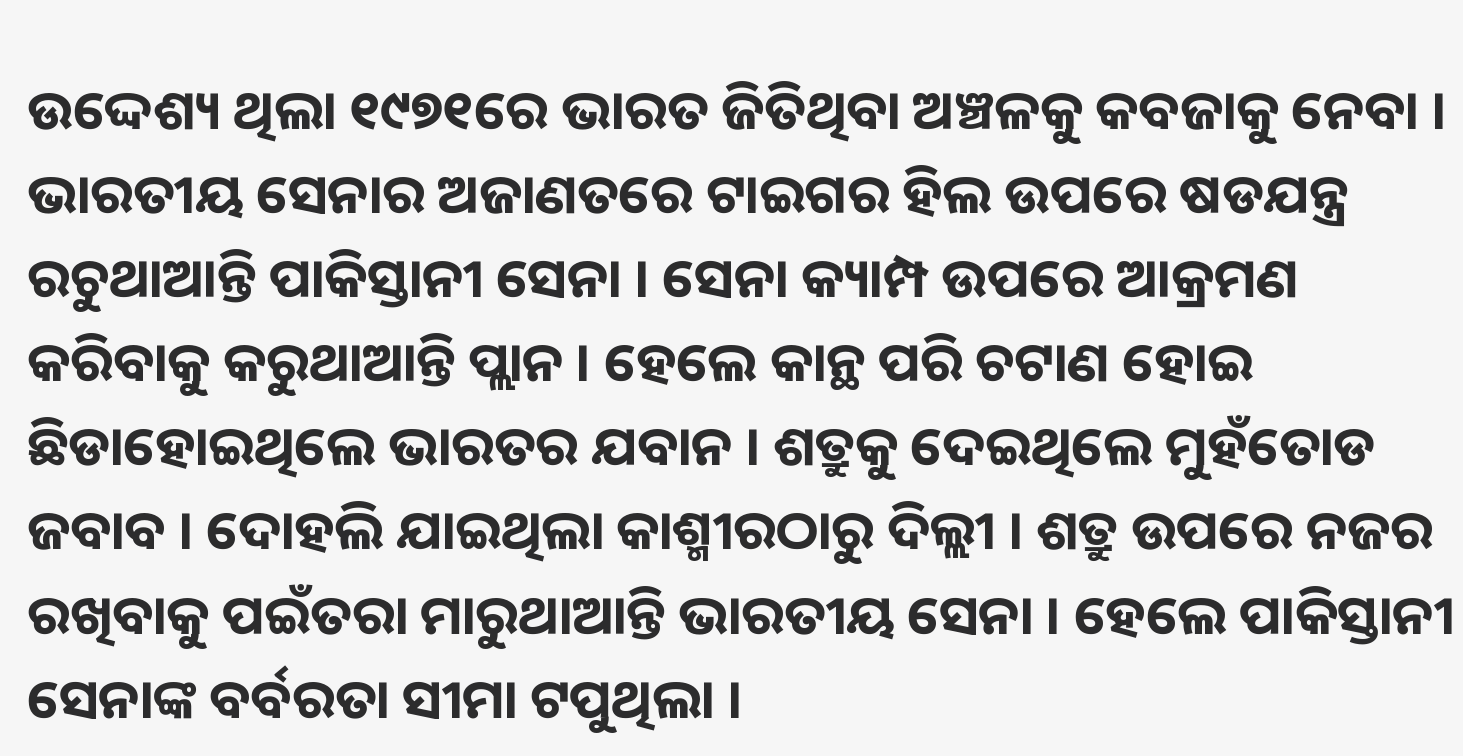ଉଦ୍ଦେଶ୍ୟ ଥିଲା ୧୯୭୧ରେ ଭାରତ ଜିତିଥିବା ଅଞ୍ଚଳକୁ କବଜାକୁ ନେବା ।
ଭାରତୀୟ ସେନାର ଅଜାଣତରେ ଟାଇଗର ହିଲ ଉପରେ ଷଡଯନ୍ତ୍ର ରଚୁଥାଆନ୍ତି ପାକିସ୍ତାନୀ ସେନା । ସେନା କ୍ୟାମ୍ପ ଉପରେ ଆକ୍ରମଣ କରିବାକୁ କରୁଥାଆନ୍ତି ପ୍ଲାନ । ହେଲେ କାନ୍ଥ ପରି ଚଟାଣ ହୋଇ ଛିଡାହୋଇଥିଲେ ଭାରତର ଯବାନ । ଶତ୍ରୁକୁ ଦେଇଥିଲେ ମୁହଁତୋଡ ଜବାବ । ଦୋହଲି ଯାଇଥିଲା କାଶ୍ମୀରଠାରୁ ଦିଲ୍ଲୀ । ଶତ୍ରୁ ଉପରେ ନଜର ରଖିବାକୁ ପଇଁତରା ମାରୁଥାଆନ୍ତି ଭାରତୀୟ ସେନା । ହେଲେ ପାକିସ୍ତାନୀ ସେନାଙ୍କ ବର୍ବରତା ସୀମା ଟପୁଥିଲା ।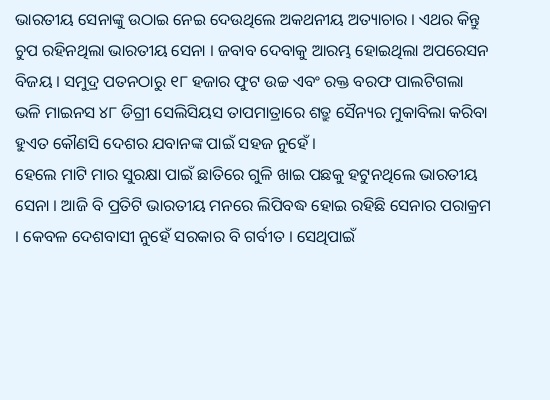ଭାରତୀୟ ସେନାଙ୍କୁ ଉଠାଇ ନେଇ ଦେଉଥିଲେ ଅକଥନୀୟ ଅତ୍ୟାଚାର । ଏଥର କିନ୍ତୁ ଚୁପ ରହିନଥିଲା ଭାରତୀୟ ସେନା । ଜବାବ ଦେବାକୁ ଆରମ୍ଭ ହୋଇଥିଲା ଅପରେସନ ବିଜୟ । ସମୁଦ୍ର ପତନଠାରୁ ୧୮ ହଜାର ଫୁଟ ଉଚ୍ଚ ଏବଂ ରକ୍ତ ବରଫ ପାଲଟିଗଲା ଭଳି ମାଇନସ ୪୮ ଡିଗ୍ରୀ ସେଲିସିୟସ ତାପମାତ୍ରାରେ ଶତ୍ରୁ ସୈନ୍ୟର ମୁକାବିଲା କରିବା ହୁଏତ କୌଣସି ଦେଶର ଯବାନଙ୍କ ପାଇଁ ସହଜ ନୁହେଁ ।
ହେଲେ ମାଟି ମାର ସୁରକ୍ଷା ପାଇଁ ଛାତିରେ ଗୁଳି ଖାଇ ପଛକୁ ହଟୁନଥିଲେ ଭାରତୀୟ ସେନା । ଆଜି ବି ପ୍ରତିଟି ଭାରତୀୟ ମନରେ ଲିପିବଦ୍ଧ ହୋଇ ରହିଛି ସେନାର ପରାକ୍ରମ । କେବଳ ଦେଶବାସୀ ନୁହେଁ ସରକାର ବି ଗର୍ବୀତ । ସେଥିପାଇଁ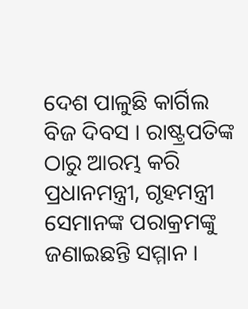ଦେଶ ପାଳୁଛି କାର୍ଗିଲ ବିଜ ଦିବସ । ରାଷ୍ଟ୍ରପତିଙ୍କ ଠାରୁ ଆରମ୍ଭ କରି ପ୍ରଧାନମନ୍ତ୍ରୀ, ଗୃହମନ୍ତ୍ରୀ ସେମାନଙ୍କ ପରାକ୍ରମଙ୍କୁ ଜଣାଇଛନ୍ତି ସମ୍ମାନ ।